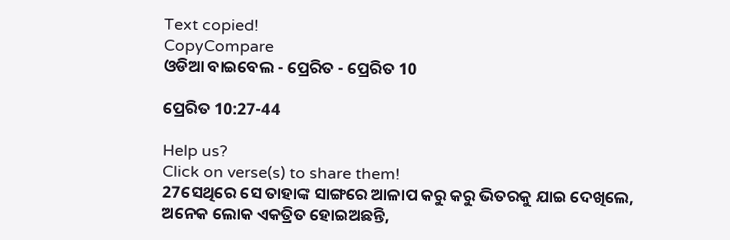Text copied!
CopyCompare
ଓଡିଆ ବାଇବେଲ - ପ୍ରେରିତ - ପ୍ରେରିତ 10

ପ୍ରେରିତ 10:27-44

Help us?
Click on verse(s) to share them!
27ସେଥିରେ ସେ ତାହାଙ୍କ ସାଙ୍ଗରେ ଆଳାପ କରୁ କରୁ ଭିତରକୁ ଯାଇ ଦେଖିଲେ, ଅନେକ ଲୋକ ଏକତ୍ରିତ ହୋଇଅଛନ୍ତି,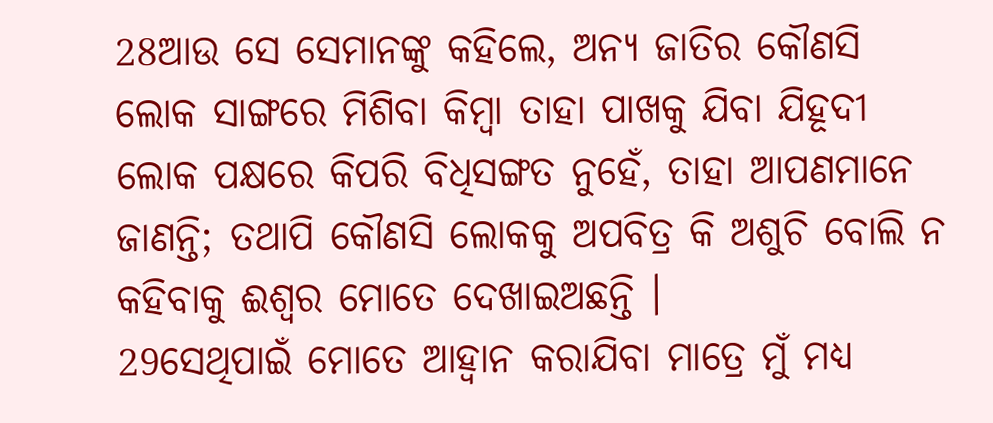28ଆଉ ସେ ସେମାନଙ୍କୁ କହିଲେ, ଅନ୍ୟ ଜାତିର କୌଣସି ଲୋକ ସାଙ୍ଗରେ ମିଶିବା କିମ୍ବା ତାହା ପାଖକୁ ଯିବା ଯିହୂଦୀ ଲୋକ ପକ୍ଷରେ କିପରି ବିଧିସଙ୍ଗତ ନୁହେଁ, ତାହା ଆପଣମାନେ ଜାଣନ୍ତି; ତଥାପି କୌଣସି ଲୋକକୁ ଅପବିତ୍ର କି ଅଶୁଚି ବୋଲି ନ କହିବାକୁ ଈଶ୍ୱର ମୋତେ ଦେଖାଇଅଛନ୍ତି ।
29ସେଥିପାଇଁ ମୋତେ ଆହ୍ୱାନ କରାଯିବା ମାତ୍ରେ ମୁଁ ମଧ୍ୟ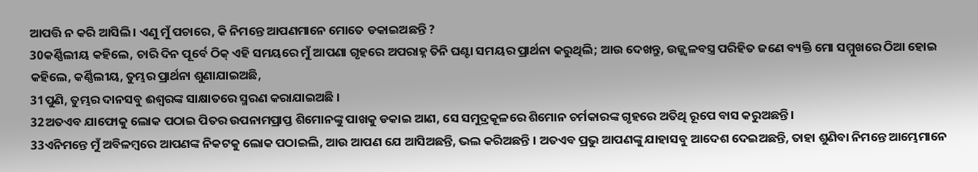ଆପତ୍ତି ନ କରି ଆସିଲି । ଏଣୁ ମୁଁ ପଚାରେ, କି ନିମନ୍ତେ ଆପଣମାନେ ମୋତେ ଡକାଇଅଛନ୍ତି ?
30କର୍ଣ୍ଣିଲୀୟ କହିଲେ, ଚାରି ଦିନ ପୂର୍ବେ ଠିକ୍ ଏହି ସମୟରେ ମୁଁ ଆପଣା ଗୃହରେ ଅପରାହ୍ନ ତିନି ଘଣ୍ଟା ସମୟର ପ୍ରାର୍ଥନା କରୁଥିଲି; ଆଉ ଦେଖନ୍ତୁ, ଉଜ୍ଜ୍ୱଳବସ୍ତ୍ର ପରିହିତ ଜଣେ ବ୍ୟକ୍ତି ମୋ ସମ୍ମୁଖରେ ଠିଆ ହୋଇ କହିଲେ, କର୍ଣ୍ଣିଲୀୟ, ତୁମ୍ଭର ପ୍ରାର୍ଥନା ଶୁଣାଯାଇଅଛି,
31ପୁଣି, ତୁମ୍ଭର ଦାନସବୁ ଈଶ୍ୱରଙ୍କ ସାକ୍ଷାତରେ ସ୍ମରଣ କରାଯାଇଅଛି ।
32ଅତଏବ ଯାଫୋକୁ ଲୋକ ପଠାଇ ପିତର ଉପନାମପ୍ରାପ୍ତ ଶିମୋନଙ୍କୁ ପାଖକୁ ଡକାଇ ଆଣ, ସେ ସମୁଦ୍ରକୂଳରେ ଶିମୋନ ଚର୍ମକାରଙ୍କ ଗୃହରେ ଅତିଥି ରୂପେ ବାସ କରୁଅଛନ୍ତି ।
33ଏନିମନ୍ତେ ମୁଁ ଅବିଳମ୍ବରେ ଆପଣଙ୍କ ନିକଟକୁ ଲୋକ ପଠାଇଲି, ଆଉ ଆପଣ ଯେ ଆସିଅଛନ୍ତି, ଭଲ କରିଅଛନ୍ତି । ଅତଏବ ପ୍ରଭୁ ଆପଣଙ୍କୁ ଯାହାସବୁ ଆଦେଶ ଦେଇଅଛନ୍ତି, ତାହା ଶୁଣିବା ନିମନ୍ତେ ଆମ୍ଭେମାନେ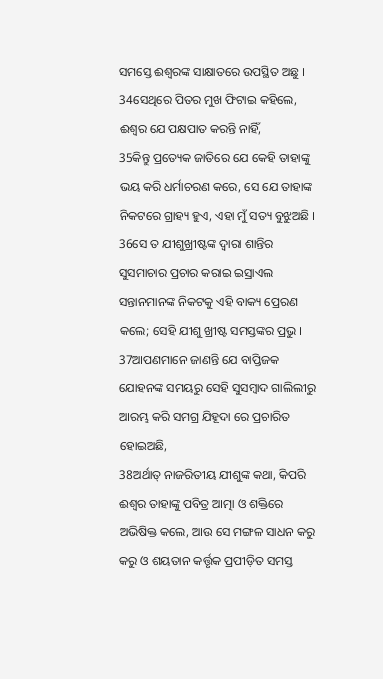ସମସ୍ତେ ଈଶ୍ୱରଙ୍କ ସାକ୍ଷାତରେ ଉପସ୍ଥିତ ଅଛୁ ।
34ସେଥିରେ ପିତର ମୁଖ ଫିଟାଇ କହିଲେ, ଈଶ୍ୱର ଯେ ପକ୍ଷପାତ କରନ୍ତି ନାହିଁ,
35କିନ୍ତୁ ପ୍ରତ୍ୟେକ ଜାତିରେ ଯେ କେହି ତାହାଙ୍କୁ ଭୟ କରି ଧର୍ମାଚରଣ କରେ, ସେ ଯେ ତାହାଙ୍କ ନିକଟରେ ଗ୍ରାହ୍ୟ ହୁଏ, ଏହା ମୁଁ ସତ୍ୟ ବୁଝୁଅଛି ।
36ସେ ତ ଯୀଶୁଖ୍ରୀଷ୍ଟଙ୍କ ଦ୍ୱାରା ଶାନ୍ତିର ସୁସମାଚାର ପ୍ରଚାର କରାଇ ଇସ୍ରାଏଲ ସନ୍ତାନମାନଙ୍କ ନିକଟକୁ ଏହି ବାକ୍ୟ ପ୍ରେରଣ କଲେ; ସେହି ଯୀଶୁ ଖ୍ରୀଷ୍ଟ ସମସ୍ତଙ୍କର ପ୍ରଭୁ ।
37ଆପଣମାନେ ଜାଣନ୍ତି ଯେ ବାପ୍ତିଜକ ଯୋହନଙ୍କ ସମୟରୁ ସେହି ସୁସମ୍ବାଦ ଗାଲିଲୀରୁ ଆରମ୍ଭ କରି ସମଗ୍ର ଯିହୂଦା ରେ ପ୍ରଚାରିତ ହୋଇଅଛି,
38ଅର୍ଥାତ୍ ନାଜରିତୀୟ ଯୀଶୁଙ୍କ କଥା, କିପରି ଈଶ୍ୱର ତାହାଙ୍କୁ ପବିତ୍ର ଆତ୍ମା ଓ ଶକ୍ତିରେ ଅଭିଷିକ୍ତ କଲେ, ଆଉ ସେ ମଙ୍ଗଳ ସାଧନ କରୁ କରୁ ଓ ଶୟତାନ କର୍ତ୍ତୃକ ପ୍ରପୀଡ଼ିତ ସମସ୍ତ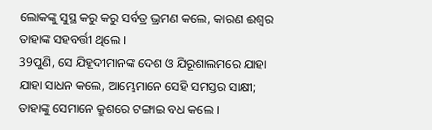ଲୋକଙ୍କୁ ସୁସ୍ଥ କରୁ କରୁ ସର୍ବତ୍ର ଭ୍ରମଣ କଲେ, କାରଣ ଈଶ୍ୱର ତାହାଙ୍କ ସହବର୍ତ୍ତୀ ଥିଲେ ।
39ପୁଣି, ସେ ଯିହୂଦୀମାନଙ୍କ ଦେଶ ଓ ଯିରୂଶାଲମରେ ଯାହା ଯାହା ସାଧନ କଲେ, ଆମ୍ଭେମାନେ ସେହି ସମସ୍ତର ସାକ୍ଷୀ; ତାହାଙ୍କୁ ସେମାନେ କ୍ରୁଶରେ ଟଙ୍ଗାଇ ବଧ କଲେ ।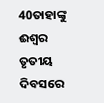40ତାହାଙ୍କୁ ଈଶ୍ୱର ତୃତୀୟ ଦିବସରେ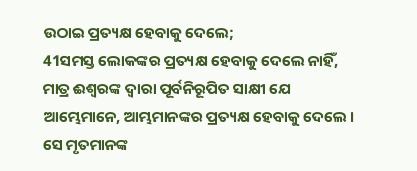ଉଠାଇ ପ୍ରତ୍ୟକ୍ଷ ହେବାକୁ ଦେଲେ;
41ସମସ୍ତ ଲୋକଙ୍କର ପ୍ରତ୍ୟକ୍ଷ ହେବାକୁ ଦେଲେ ନାହିଁ, ମାତ୍ର ଈଶ୍ୱରଙ୍କ ଦ୍ୱାରା ପୂର୍ବନିରୂପିତ ସାକ୍ଷୀ ଯେ ଆମ୍ଭେମାନେ, ଆମ୍ଭମାନଙ୍କର ପ୍ରତ୍ୟକ୍ଷ ହେବାକୁ ଦେଲେ । ସେ ମୃତମାନଙ୍କ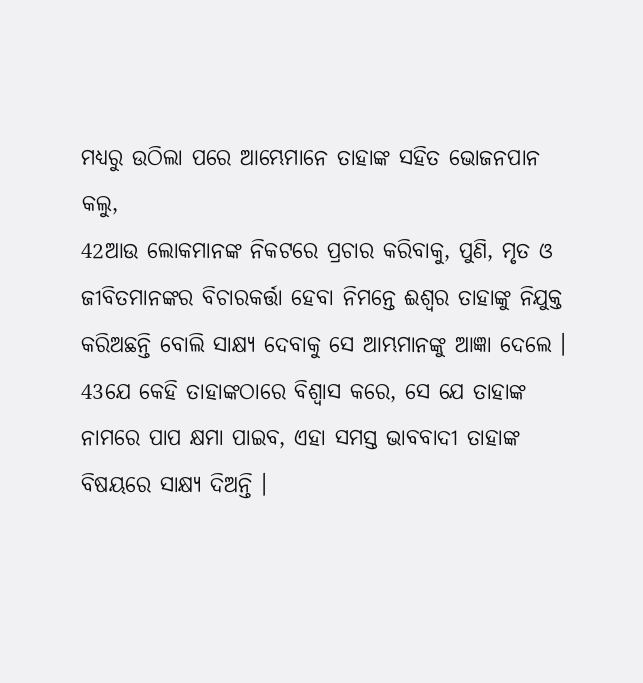ମଧ୍ୟରୁ ଉଠିଲା ପରେ ଆମ୍ଭେମାନେ ତାହାଙ୍କ ସହିତ ଭୋଜନପାନ କଲୁ,
42ଆଉ ଲୋକମାନଙ୍କ ନିକଟରେ ପ୍ରଚାର କରିବାକୁ, ପୁଣି, ମୃତ ଓ ଜୀବିତମାନଙ୍କର ବିଚାରକର୍ତ୍ତା ହେବା ନିମନ୍ତେ ଈଶ୍ୱର ତାହାଙ୍କୁ ନିଯୁକ୍ତ କରିଅଛନ୍ତି ବୋଲି ସାକ୍ଷ୍ୟ ଦେବାକୁ ସେ ଆମ୍ଭମାନଙ୍କୁ ଆଜ୍ଞା ଦେଲେ ।
43ଯେ କେହି ତାହାଙ୍କଠାରେ ବିଶ୍ୱାସ କରେ, ସେ ଯେ ତାହାଙ୍କ ନାମରେ ପାପ କ୍ଷମା ପାଇବ, ଏହା ସମସ୍ତ ଭାବବାଦୀ ତାହାଙ୍କ ବିଷୟରେ ସାକ୍ଷ୍ୟ ଦିଅନ୍ତି ।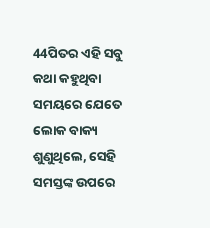44ପିତର ଏହି ସବୁ କଥା କହୁଥିବା ସମୟରେ ଯେତେ ଲୋକ ବାକ୍ୟ ଶୁଣୁଥିଲେ, ସେହି ସମସ୍ତଙ୍କ ଉପରେ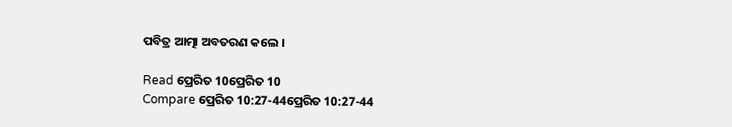ପବିତ୍ର ଆତ୍ମା ଅବତରଣ କଲେ ।

Read ପ୍ରେରିତ 10ପ୍ରେରିତ 10
Compare ପ୍ରେରିତ 10:27-44ପ୍ରେରିତ 10:27-44